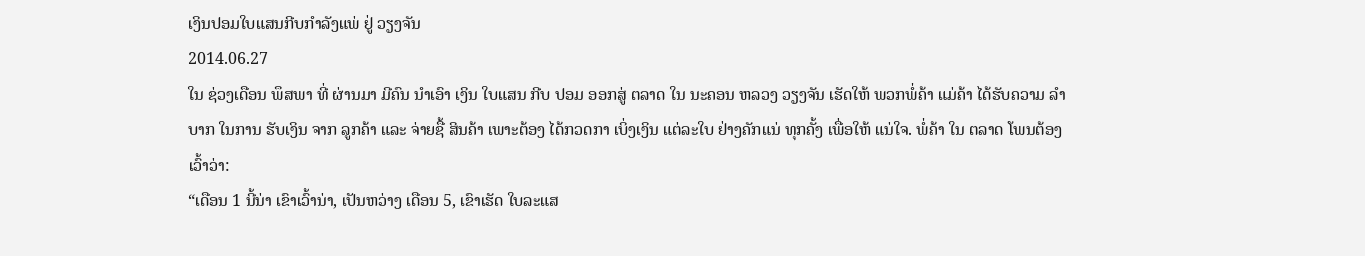ເງິນປອມໃບແສນກີບກໍາລັງແພ່ ຢູ່ ວຽງຈັນ
2014.06.27
ໃນ ຊ່ວງເດືອນ ພຶສພາ ທີ່ ຜ່ານມາ ມີຄົນ ນໍາເອົາ ເງິນ ໃບແສນ ກີບ ປອມ ອອກສູ່ ຕລາດ ໃນ ນະຄອນ ຫລວງ ວຽງຈັນ ເຮັດໃຫ້ ພວກພໍ່ຄ້າ ແມ່ຄ້າ ໄດ້ຮັບຄວາມ ລຳບາກ ໃນການ ຮັບເງິນ ຈາກ ລູກຄ້າ ແລະ ຈ່າຍຊື້ ສິນຄ້າ ເພາະຕ້ອງ ໄດ້ກວດກາ ເບິ່ງເງິນ ແຕ່ລະໃບ ຢ່າງຄັກແນ່ ທຸກຄັ້ງ ເພື່ອໃຫ້ ແນ່ໃຈ. ພໍ່ຄ້າ ໃນ ຕລາດ ໂພນຕ້ອງ ເວົ້າວ່າ:
“ເດືອນ 1 ນີ້ນ່າ ເຂົາເວົ້ານ່າ, ເປັນຫວ່າງ ເດືອນ 5, ເຂົາເຮັດ ໃບລະແສ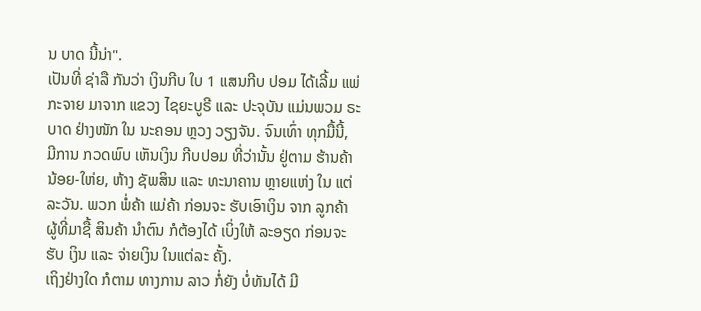ນ ບາດ ນີ້ນ່າ".
ເປັນທີ່ ຊ່າລື ກັນວ່າ ເງິນກີບ ໃບ 1 ແສນກີບ ປອມ ໄດ້ເລີ້ມ ແພ່ກະຈາຍ ມາຈາກ ແຂວງ ໄຊຍະບູຣີ ແລະ ປະຈຸບັນ ແມ່ນພວມ ຣະບາດ ຢ່າງໜັກ ໃນ ນະຄອນ ຫຼວງ ວຽງຈັນ. ຈົນເທົ່າ ທຸກມື້ນີ້, ມີການ ກວດພົບ ເຫັນເງິນ ກີບປອມ ທີ່ວ່ານັ້ນ ຢູ່ຕາມ ຮ້ານຄ້າ ນ້ອຍ-ໃຫ່ຍ, ຫ້າງ ຊັພສິນ ແລະ ທະນາຄານ ຫຼາຍແຫ່ງ ໃນ ແຕ່ ລະວັນ. ພວກ ພໍ່ຄ້າ ແມ່ຄ້າ ກ່ອນຈະ ຮັບເອົາເງິນ ຈາກ ລູກຄ້າ ຜູ້ທີ່ມາຊື້ ສິນຄ້າ ນຳຕົນ ກໍຕ້ອງໄດ້ ເບິ່ງໃຫ້ ລະອຽດ ກ່ອນຈະຮັບ ເງິນ ແລະ ຈ່າຍເງິນ ໃນແຕ່ລະ ຄັ້ງ.
ເຖິງຢ່າງໃດ ກໍຕາມ ທາງການ ລາວ ກໍ່ຍັງ ບໍ່ທັນໄດ້ ມີ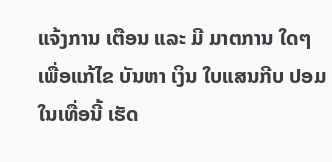ແຈ້ງການ ເຕືອນ ແລະ ມີ ມາຕການ ໃດໆ ເພື່ອແກ້ໄຂ ບັນຫາ ເງິນ ໃບແສນກີບ ປອມ ໃນເທື່ອນີ້ ເຮັດ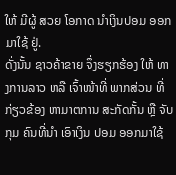ໃຫ້ ມີຜູ້ ສວຍ ໂອກາດ ນຳເງິນປອມ ອອກມາໃຊ້ ຢູ່.
ດັ່ງນັ້ນ ຊາວຄ້າຂາຍ ຈຶ່ງຮຽກຮ້ອງ ໃຫ້ ທາງການລາວ ຫລື ເຈົ້າໜ້າທີ່ ພາກສ່ວນ ທີ່ ກ່ຽວຂ້ອງ ຫາມາຕການ ສະກັດກັ້ນ ຫຼື ຈັບກຸມ ຄົນທີ່ນໍາ ເອົາເງິນ ປອມ ອອກມາໃຊ້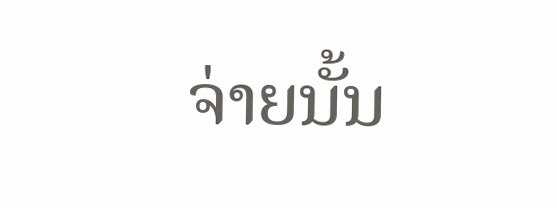ຈ່າຍນັ້ນ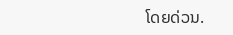ໂດຍດ່ວນ.